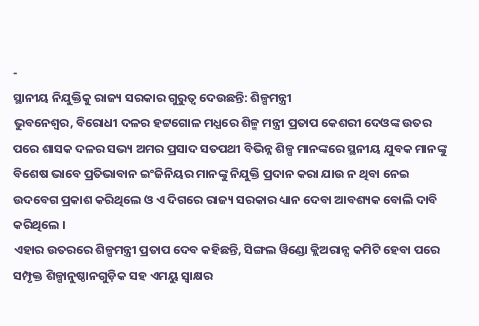-
ସ୍ଥାନୀୟ ନିଯୁକ୍ତିକୁ ରାଜ୍ୟ ସରକାର ଗୁରୁତ୍ୱ ଦେଉଛନ୍ତି: ଶିଳ୍ପମନ୍ତ୍ରୀ
ଭୁବନେଶ୍ୱର, ବିରୋଧୀ ଦଳର ହଟ୍ଟଗୋଳ ମଧ୍ଯରେ ଶିଳ୍ମ ମନ୍ତ୍ରୀ ପ୍ରତାପ କେଶରୀ ଦେଓଙ୍କ ଉତର ପରେ ଶାସକ ଦଳର ସଭ୍ୟ ଅମର ପ୍ରସାଦ ସତପଥୀ ବିଭିନ୍ନ ଶିଳ୍ପ ମାନଙ୍କରେ ସ୍ଥନୀୟ ଯୁବକ ମାନଙ୍କୁ ବିଶେଷ ଭାବେ ପ୍ରତିଭାବାନ ଇଂଜିନିୟର ମାନଙ୍କୁ ନିଯୁକ୍ତି ପ୍ରଦାନ କରା ଯାଉ ନ ଥିବା ନେଇ ଉଦବେଗ ପ୍ରକାଶ କରିଥିଲେ ଓ ଏ ଦିଗରେ ରାଜ୍ୟ ସରକାର ଧ୍ୟାନ ଦେବା ଆବଶ୍ୟକ ବୋଲି ଦାବି କରିଥିଲେ ।
ଏହାର ଉତରରେ ଶିଳ୍ପମନ୍ତ୍ରୀ ପ୍ରତାପ ଦେବ କହିଛନ୍ତି, ସିଙ୍ଗଲ ୱିଣ୍ଡୋ କ୍ଲିଅରାନ୍ସ କମିଟି ହେବା ପରେ ସମ୍ପୃକ୍ତ ଶିଳ୍ପାନୁଷ୍ଠାନଗୁଡ଼ିକ ସହ ଏମୟୁ ସ୍ୱାକ୍ଷର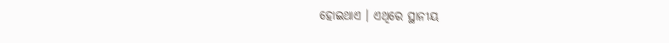ହୋଇଥାଏ । ଏଥିରେ ସ୍ଥାନୀୟ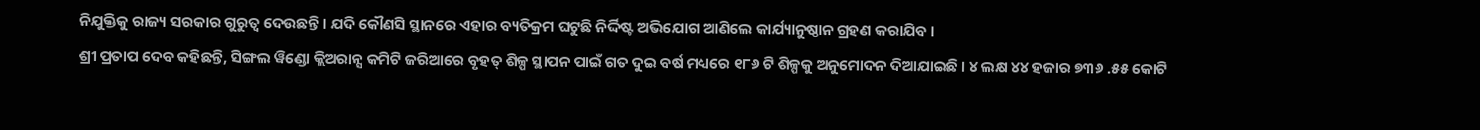ନିଯୁକ୍ତିକୁ ରାଜ୍ୟ ସରକାର ଗୁରୁତ୍ୱ ଦେଉଛନ୍ତି । ଯଦି କୌଣସି ସ୍ଥାନରେ ଏହାର ବ୍ୟତିକ୍ରମ ଘଟୁଛି ନିର୍ଦ୍ଦିଷ୍ଟ ଅଭିଯୋଗ ଆଣିଲେ କାର୍ଯ୍ୟାନୁଷ୍ଠାନ ଗ୍ରହଣ କରାଯିବ ।
ଶ୍ରୀ ପ୍ରତାପ ଦେବ କହିଛନ୍ତି, ସିଙ୍ଗଲ ୱିଣ୍ଡୋ କ୍ଲିଅରାନ୍ସ କମିଟି ଜରିଆରେ ବୃହତ୍ ଶିଳ୍ପ ସ୍ଥାପନ ପାଇଁ ଗତ ଦୁଇ ବର୍ଷ ମଧ୍ୟରେ ୧୮୬ ଟି ଶିଳ୍ପକୁ ଅନୁମୋଦନ ଦିଆଯାଇଛି । ୪ ଲକ୍ଷ ୪୪ ହଜାର ୭୩୬ .୫୫ କୋଟି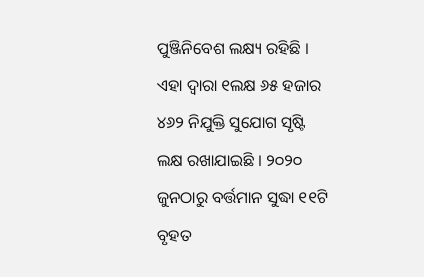ପୁଞ୍ଜିନିବେଶ ଲକ୍ଷ୍ୟ ରହିଛି । ଏହା ଦ୍ୱାରା ୧ଲକ୍ଷ ୬୫ ହଜାର ୪୬୨ ନିଯୁକ୍ତି ସୁଯୋଗ ସୃଷ୍ଟି ଲକ୍ଷ ରଖାଯାଇଛି । ୨୦୨୦ ଜୁନଠାରୁ ବର୍ତ୍ତମାନ ସୁଦ୍ଧା ୧୧ଟି ବୃହତ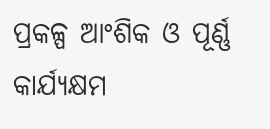ପ୍ରକଳ୍ପ ଆଂଶିକ ଓ ପୂର୍ଣ୍ଣ କାର୍ଯ୍ୟକ୍ଷମ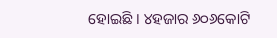ହୋଇଛି । ୪ହଜାର ୬୦୬କୋଟି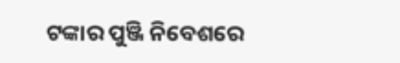ଟଙ୍କାର ପୁଞ୍ଜି ନିବେଶରେ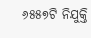୬୫୫୭ଟି ନିଯୁକ୍ତି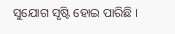ସୁଯୋଗ ସୃଷ୍ଟି ହୋଇ ପାରିଛି ।